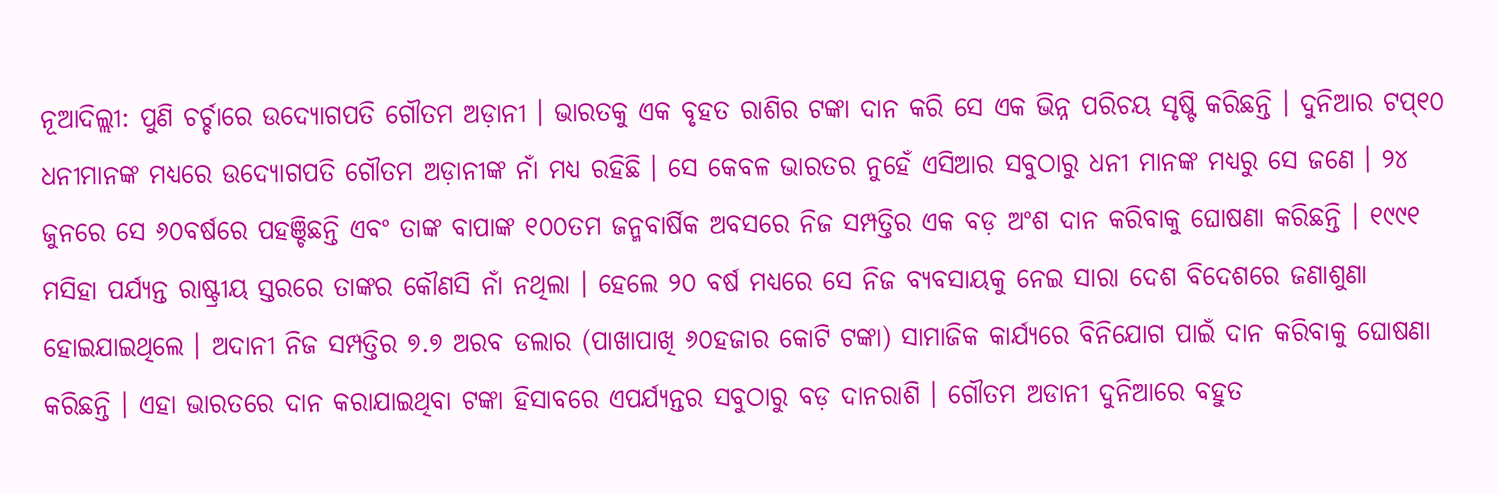ନୂଆଦିଲ୍ଲୀ: ପୁଣି ଚର୍ଚ୍ଚାରେ ଉଦ୍ୟୋଗପତି ଗୌତମ ଅଡ଼ାନୀ । ଭାରତକୁ ଏକ ବୃହତ ରାଶିର ଟଙ୍କା ଦାନ କରି ସେ ଏକ ଭିନ୍ନ ପରିଚୟ ସୃଷ୍ଟି କରିଛନ୍ତି । ଦୁନିଆର ଟପ୍୧୦ ଧନୀମାନଙ୍କ ମଧ୍ୟରେ ଉଦ୍ୟୋଗପତି ଗୌତମ ଅଡ଼ାନୀଙ୍କ ନାଁ ମଧ୍ୟ ରହିଛି । ସେ କେବଳ ଭାରତର ନୁହେଁ ଏସିଆର ସବୁଠାରୁ ଧନୀ ମାନଙ୍କ ମଧ୍ୟରୁ ସେ ଜଣେ । ୨୪ ଜୁନରେ ସେ ୬୦ବର୍ଷରେ ପହଞ୍ଚିଛନ୍ତି ଏବଂ ତାଙ୍କ ବାପାଙ୍କ ୧୦୦ତମ ଜନ୍ମବାର୍ଷିକ ଅବସରେ ନିଜ ସମ୍ପତ୍ତିର ଏକ ବଡ଼ ଅଂଶ ଦାନ କରିବାକୁ ଘୋଷଣା କରିଛନ୍ତି । ୧୯୯୧ ମସିହା ପର୍ଯ୍ୟନ୍ତ ରାଷ୍ଟ୍ରୀୟ ସ୍ତରରେ ତାଙ୍କର କୌଣସି ନାଁ ନଥିଲା । ହେଲେ ୨୦ ବର୍ଷ ମଧ୍ୟରେ ସେ ନିଜ ବ୍ୟବସାୟକୁ ନେଇ ସାରା ଦେଶ ବିଦେଶରେ ଜଣାଶୁଣା ହୋଇଯାଇଥିଲେ । ଅଦାନୀ ନିଜ ସମ୍ପତ୍ତିର ୭.୭ ଅରବ ଡଲାର (ପାଖାପାଖି ୬୦ହଜାର କୋଟି ଟଙ୍କା) ସାମାଜିକ କାର୍ଯ୍ୟରେ ବିନିଯୋଗ ପାଇଁ ଦାନ କରିବାକୁ ଘୋଷଣା କରିଛନ୍ତି । ଏହା ଭାରତରେ ଦାନ କରାଯାଇଥିବା ଟଙ୍କା ହିସାବରେ ଏପର୍ଯ୍ୟନ୍ତର ସବୁଠାରୁ ବଡ଼ ଦାନରାଶି । ଗୌତମ ଅଡାନୀ ଦୁନିଆରେ ବହୁତ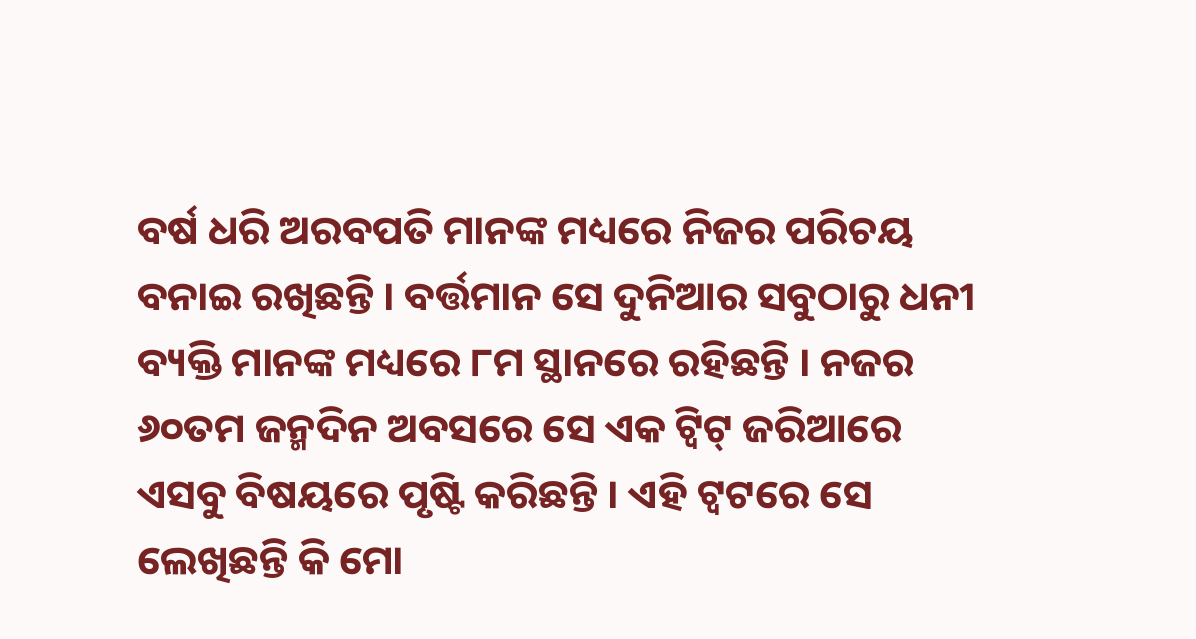ବର୍ଷ ଧରି ଅରବପତି ମାନଙ୍କ ମଧ୍ୟରେ ନିଜର ପରିଚୟ ବନାଇ ରଖିଛନ୍ତି । ବର୍ତ୍ତମାନ ସେ ଦୁନିଆର ସବୁଠାରୁ ଧନୀ ବ୍ୟକ୍ତି ମାନଙ୍କ ମଧ୍ୟରେ ୮ମ ସ୍ଥାନରେ ରହିଛନ୍ତି । ନଜର ୬୦ତମ ଜନ୍ମଦିନ ଅବସରେ ସେ ଏକ ଟ୍ୱିଟ୍ ଜରିଆରେ ଏସବୁ ବିଷୟରେ ପୃଷ୍ଟି କରିଛନ୍ତି । ଏହି ଟ୍ୱଟରେ ସେ ଲେଖିଛନ୍ତି କି ମୋ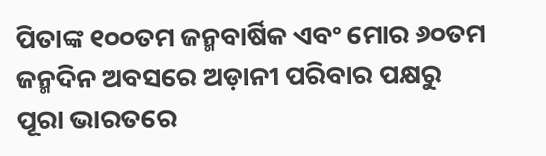ପିତାଙ୍କ ୧୦୦ତମ ଜନ୍ମବାର୍ଷିକ ଏବଂ ମୋର ୬୦ତମ ଜନ୍ମଦିନ ଅବସରେ ଅଡ଼ାନୀ ପରିବାର ପକ୍ଷରୁ ପୂରା ଭାରତରେ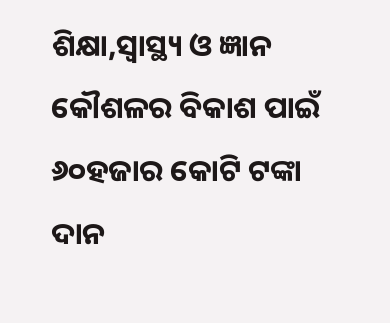ଶିକ୍ଷା,ସ୍ୱାସ୍ଥ୍ୟ ଓ ଜ୍ଞାନ କୌଶଳର ବିକାଶ ପାଇଁ ୬୦ହଜାର କୋଟି ଟଙ୍କା ଦାନ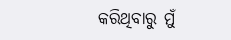କରିଥିବାରୁ ମୁଁ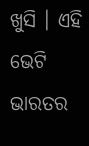ଖୁସି । ଏହି ଭେଟି ଭାରତର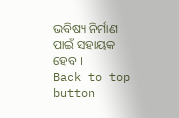ଭବିଷ୍ୟ ନିର୍ମାଣ ପାଇଁ ସହାୟକ ହେବ ।
Back to top button